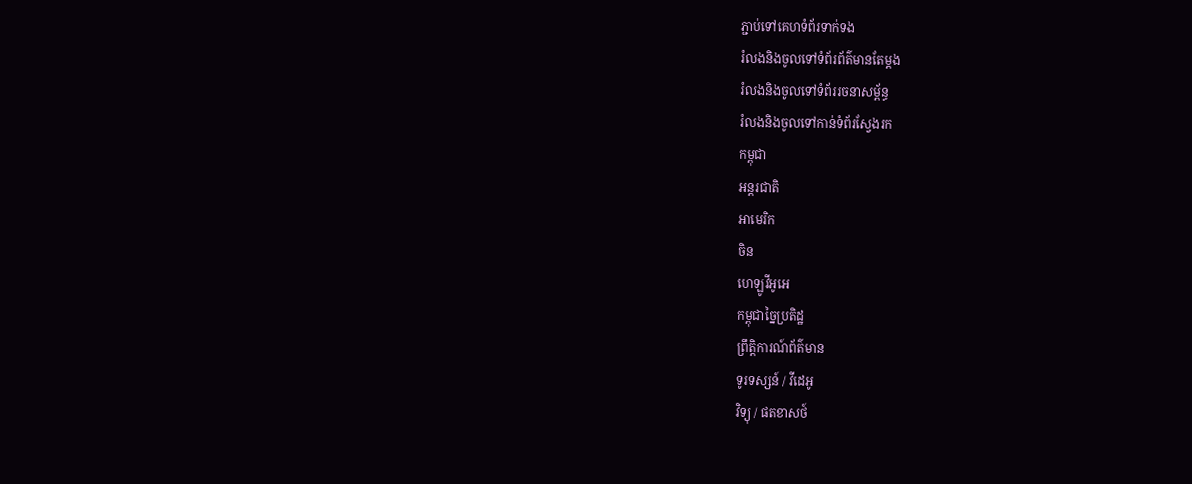ភ្ជាប់ទៅគេហទំព័រទាក់ទង
រំលងនិងចូលទៅទំព័រព័ត៌មានតែម្តង
រំលងនិងចូលទៅទំព័ររចនាសម្ព័ន្ធ
រំលងនិងចូលទៅកាន់ទំព័រស្វែងរក
កម្ពុជា
អន្តរជាតិ
អាមេរិក
ចិន
ហេឡូវីអូអេ
កម្ពុជាច្នៃប្រតិដ្ឋ
ព្រឹត្តិការណ៍ព័ត៌មាន
ទូរទស្សន៍ / វីដេអូ
វិទ្យុ / ផតខាសថ៍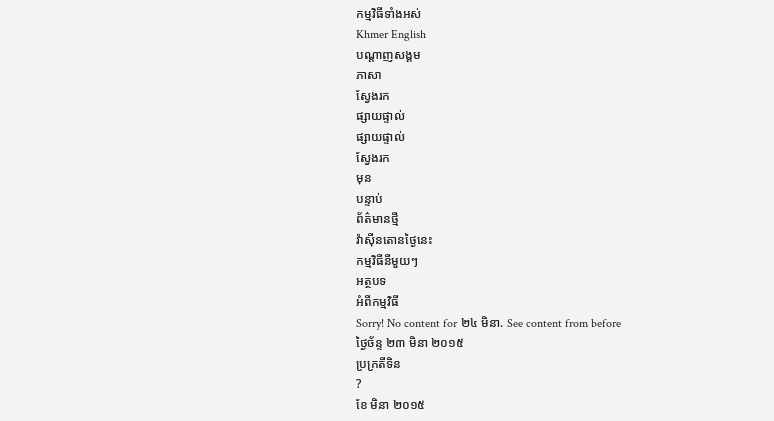កម្មវិធីទាំងអស់
Khmer English
បណ្តាញសង្គម
ភាសា
ស្វែងរក
ផ្សាយផ្ទាល់
ផ្សាយផ្ទាល់
ស្វែងរក
មុន
បន្ទាប់
ព័ត៌មានថ្មី
វ៉ាស៊ីនតោនថ្ងៃនេះ
កម្មវិធីនីមួយៗ
អត្ថបទ
អំពីកម្មវិធី
Sorry! No content for ២៤ មិនា. See content from before
ថ្ងៃច័ន្ទ ២៣ មិនា ២០១៥
ប្រក្រតីទិន
?
ខែ មិនា ២០១៥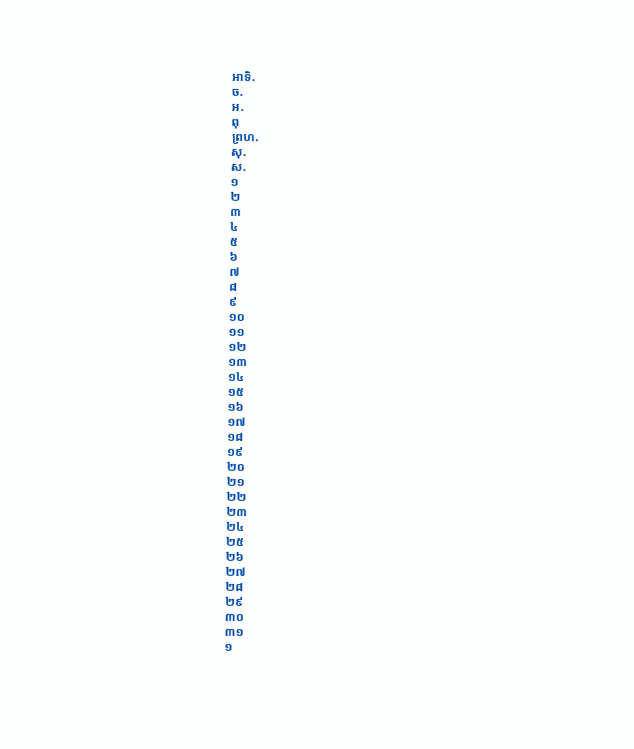អាទិ.
ច.
អ.
ពុ
ព្រហ.
សុ.
ស.
១
២
៣
៤
៥
៦
៧
៨
៩
១០
១១
១២
១៣
១៤
១៥
១៦
១៧
១៨
១៩
២០
២១
២២
២៣
២៤
២៥
២៦
២៧
២៨
២៩
៣០
៣១
១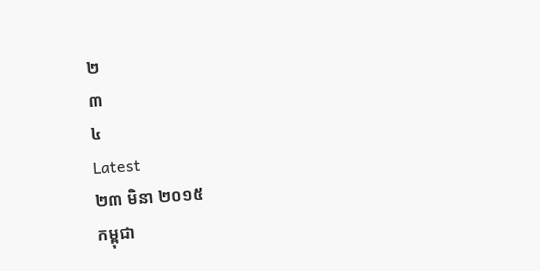២
៣
៤
Latest
២៣ មិនា ២០១៥
កម្ពុជា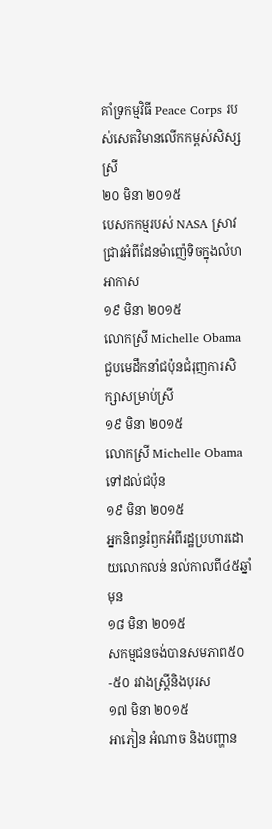គាំទ្រកម្មវិធី Peace Corps របស់សេតវិមានលើកកម្ពស់សិស្សស្រី
២០ មិនា ២០១៥
បេសកកម្មរបស់ NASA ស្រាវជ្រាវអំពីដែនម៉ាញ៉េទិចក្នុងលំហអាកាស
១៩ មិនា ២០១៥
លោកស្រី Michelle Obama ជួបមេដឹកនាំជប៉ុនជំរុញការសិក្សាសម្រាប់ស្រី
១៩ មិនា ២០១៥
លោកស្រី Michelle Obama ទៅដល់ជប៉ុន
១៩ មិនា ២០១៥
អ្នកនិពន្ធរំឭកអំពីរដ្ឋប្រហារដោយលោកលន់ នល់កាលពី៤៥ឆ្នាំមុន
១៨ មិនា ២០១៥
សកម្មជនចង់បានសមភាព៥០-៥០ រវាងស្រ្តីនិងបុរស
១៧ មិនា ២០១៥
អាភៀន អំណាច និងបញ្ហាន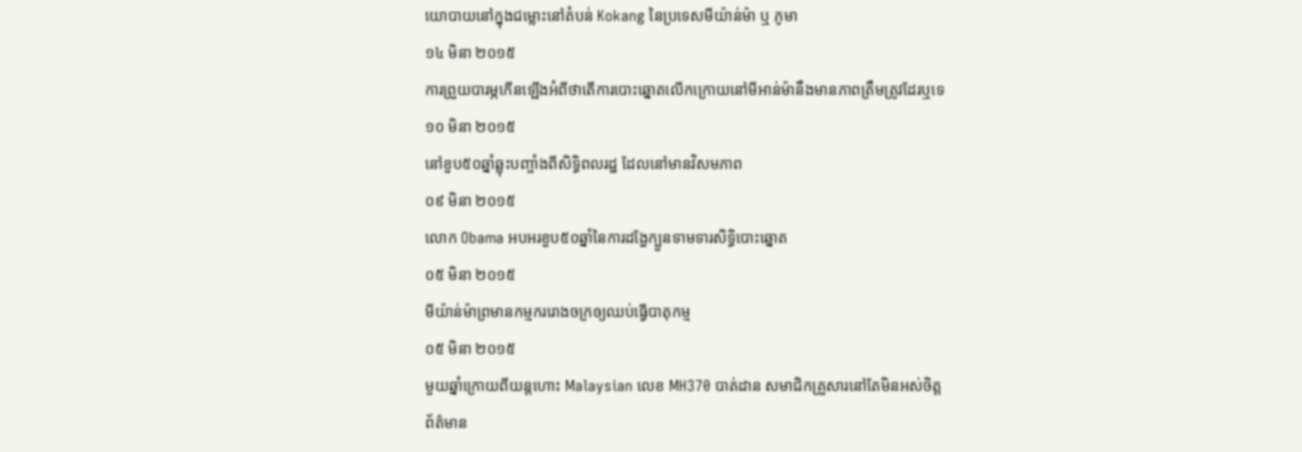យោបាយនៅក្នុងជម្លោះនៅតំបន់ Kokang នៃប្រទេសមីយ៉ាន់ម៉ា ឬ ភូមា
១៤ មិនា ២០១៥
ការព្រួយបារម្ភកើនឡើងអំពីថាតើការបោះឆ្នោតលើកក្រោយនៅមីអាន់ម៉ានឹងមានភាពត្រឹមត្រូវដែរឬទេ
១០ មិនា ២០១៥
នៅខួប៥០ឆ្នាំឆ្លុះបញ្ចាំងពីសិទ្ធិពលរដ្ឋ ដែលនៅមានវិសមភាព
០៩ មិនា ២០១៥
លោក Obama អបអរខួប៥០ឆ្នាំនៃការដង្ហែក្បួនទាមទារសិទ្ធិបោះឆ្នោត
០៥ មិនា ២០១៥
មីយ៉ាន់ម៉ាព្រមានកម្មកររោងចក្រឲ្យឈប់ធ្វើបាតុកម្ម
០៥ មិនា ២០១៥
មួយឆ្នាំក្រោយពីយន្តហោះ Malaysian លេខ MH370 បាត់ដាន សមាជិកគ្រួសារនៅតែមិនអស់ចិត្ត
ព័ត៌មាន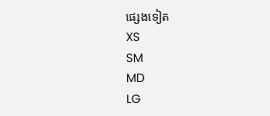ផ្សេងទៀត
XS
SM
MD
LG